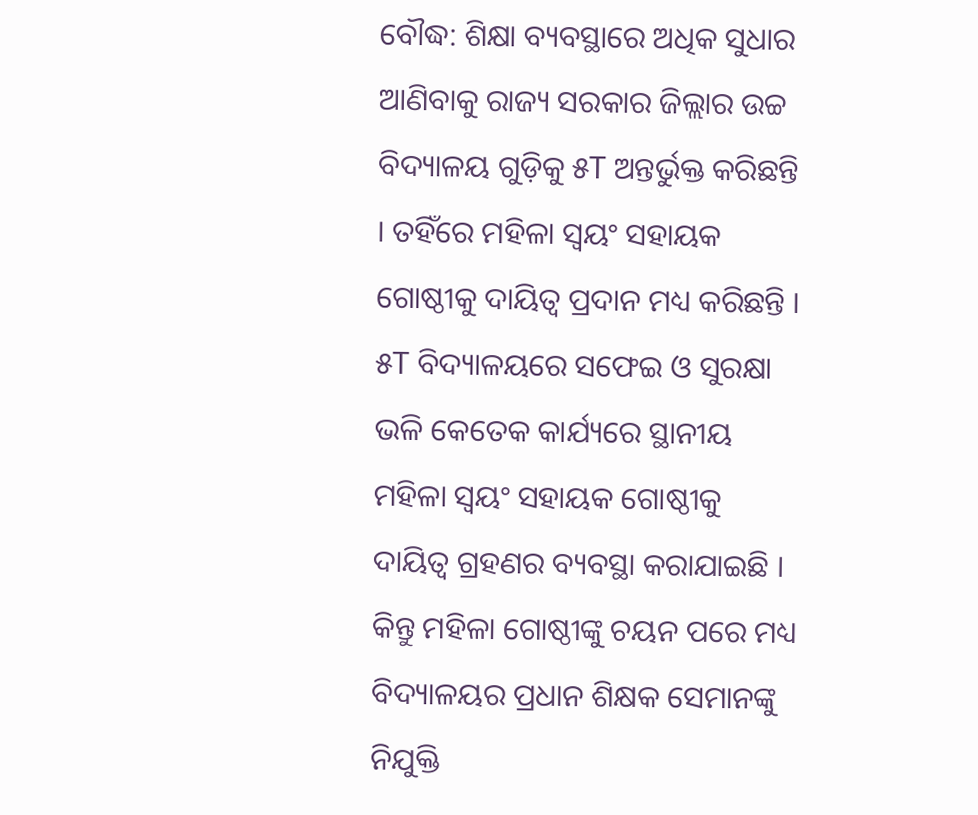ବୌଦ୍ଧ: ଶିକ୍ଷା ବ୍ୟବସ୍ଥାରେ ଅଧିକ ସୁଧାର ଆଣିବାକୁ ରାଜ୍ୟ ସରକାର ଜିଲ୍ଲାର ଉଚ୍ଚ ବିଦ୍ୟାଳୟ ଗୁଡ଼ିକୁ ୫T ଅନ୍ତର୍ଭୁକ୍ତ କରିଛନ୍ତି । ତହିଁରେ ମହିଳା ସ୍ବୟଂ ସହାୟକ ଗୋଷ୍ଠୀକୁ ଦାୟିତ୍ଵ ପ୍ରଦାନ ମଧ୍ୟ କରିଛନ୍ତି । ୫T ବିଦ୍ୟାଳୟରେ ସଫେଇ ଓ ସୁରକ୍ଷା ଭଳି କେତେକ କାର୍ଯ୍ୟରେ ସ୍ଥାନୀୟ ମହିଳା ସ୍ବୟଂ ସହାୟକ ଗୋଷ୍ଠୀକୁ ଦାୟିତ୍ଵ ଗ୍ରହଣର ବ୍ୟବସ୍ଥା କରାଯାଇଛି । କିନ୍ତୁ ମହିଳା ଗୋଷ୍ଠୀଙ୍କୁ ଚୟନ ପରେ ମଧ୍ୟ ବିଦ୍ୟାଳୟର ପ୍ରଧାନ ଶିକ୍ଷକ ସେମାନଙ୍କୁ ନିଯୁକ୍ତି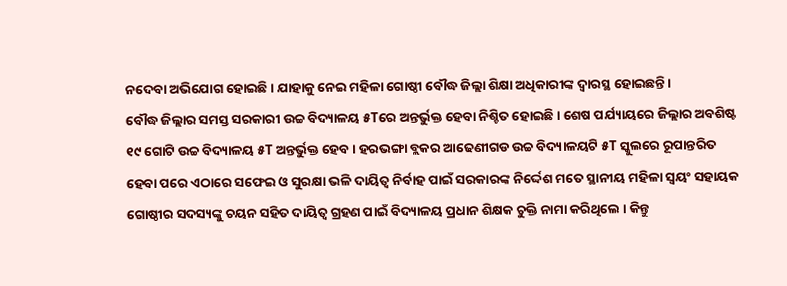ନଦେବା ଅଭିଯୋଗ ହୋଇଛି । ଯାହାକୁ ନେଇ ମହିଳା ଗୋଷ୍ଠୀ ବୌଦ୍ଧ ଜିଲ୍ଲା ଶିକ୍ଷା ଅଧିକାରୀଙ୍କ ଦ୍ବାରସ୍ଥ ହୋଇଛନ୍ତି ।
ବୌଦ୍ଧ ଜିଲ୍ଲାର ସମସ୍ତ ସରକାରୀ ଉଚ୍ଚ ବିଦ୍ୟାଳୟ ୫Tରେ ଅନ୍ତର୍ଭୁକ୍ତ ହେବା ନିଶ୍ଚିତ ହୋଇଛି । ଶେଷ ପର୍ଯ୍ୟାୟରେ ଜିଲ୍ଲାର ଅବଶିଷ୍ଟ ୧୯ ଗୋଟି ଉଚ୍ଚ ବିଦ୍ୟାଳୟ ୫T ଅନ୍ତର୍ଭୁକ୍ତ ହେବ । ହରଭଙ୍ଗା ବ୍ଲକର ଆଢେଣୀଗଡ ଉଚ୍ଚ ବିଦ୍ୟାଳୟଟି ୫T ସ୍କୁଲରେ ରୂପାନ୍ତରିତ ହେବା ପରେ ଏଠାରେ ସଫେଇ ଓ ସୁରକ୍ଷା ଭଳି ଦାୟିତ୍ଵ ନିର୍ବାହ ପାଇଁ ସରକାରଙ୍କ ନିର୍ଦ୍ଦେଶ ମତେ ସ୍ଥାନୀୟ ମହିଳା ସ୍ବୟଂ ସହାୟକ ଗୋଷ୍ଠୀର ସଦସ୍ୟଙ୍କୁ ଚୟନ ସହିତ ଦାୟିତ୍ଵ ଗ୍ରହଣ ପାଇଁ ବିଦ୍ୟାଳୟ ପ୍ରଧାନ ଶିକ୍ଷକ ଚୁକ୍ତି ନାମା କରିଥିଲେ । କିନ୍ତୁ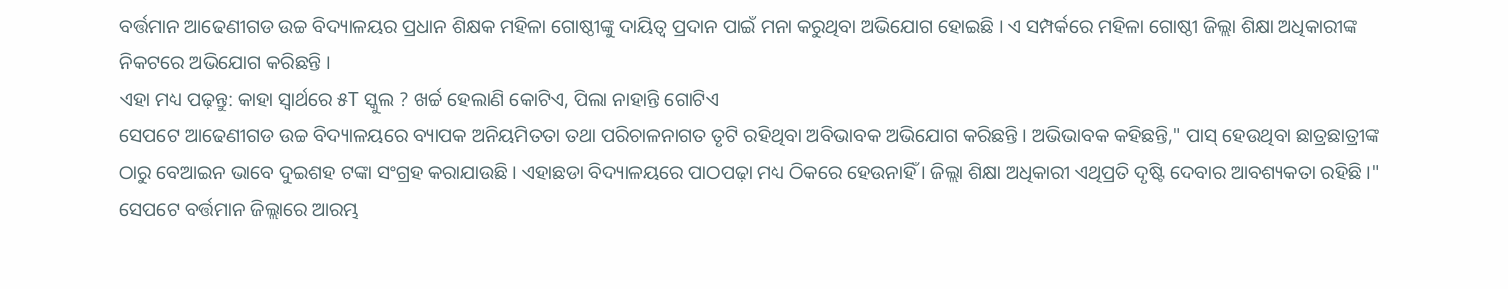ବର୍ତ୍ତମାନ ଆଢେଣୀଗଡ ଉଚ୍ଚ ବିଦ୍ୟାଳୟର ପ୍ରଧାନ ଶିକ୍ଷକ ମହିଳା ଗୋଷ୍ଠୀଙ୍କୁ ଦାୟିତ୍ଵ ପ୍ରଦାନ ପାଇଁ ମନା କରୁଥିବା ଅଭିଯୋଗ ହୋଇଛି । ଏ ସମ୍ପର୍କରେ ମହିଳା ଗୋଷ୍ଠୀ ଜିଲ୍ଲା ଶିକ୍ଷା ଅଧିକାରୀଙ୍କ ନିକଟରେ ଅଭିଯୋଗ କରିଛନ୍ତି ।
ଏହା ମଧ୍ୟ ପଢ଼ନ୍ତୁ: କାହା ସ୍ବାର୍ଥରେ ୫T ସ୍କୁଲ ? ଖର୍ଚ୍ଚ ହେଲାଣି କୋଟିଏ, ପିଲା ନାହାନ୍ତି ଗୋଟିଏ
ସେପଟେ ଆଢେଣୀଗଡ ଉଚ୍ଚ ବିଦ୍ୟାଳୟରେ ବ୍ୟାପକ ଅନିୟମିତତା ତଥା ପରିଚାଳନାଗତ ତୃଟି ରହିଥିବା ଅବିଭାବକ ଅଭିଯୋଗ କରିଛନ୍ତି । ଅଭିଭାବକ କହିଛନ୍ତି," ପାସ୍ ହେଉଥିବା ଛାତ୍ରଛାତ୍ରୀଙ୍କ ଠାରୁ ବେଆଇନ ଭାବେ ଦୁଇଶହ ଟଙ୍କା ସଂଗ୍ରହ କରାଯାଉଛି । ଏହାଛଡା ବିଦ୍ୟାଳୟରେ ପାଠପଢ଼ା ମଧ୍ୟ ଠିକରେ ହେଉନାହିଁ । ଜିଲ୍ଲା ଶିକ୍ଷା ଅଧିକାରୀ ଏଥିପ୍ରତି ଦୃଷ୍ଟି ଦେବାର ଆବଶ୍ୟକତା ରହିଛି ।" ସେପଟେ ବର୍ତ୍ତମାନ ଜିଲ୍ଲାରେ ଆରମ୍ଭ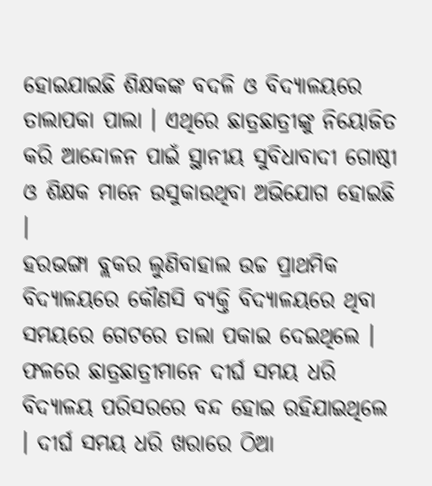ହୋଇଯାଇଛି ଶିକ୍ଷକଙ୍କ ବଦଳି ଓ ବିଦ୍ୟାଳୟରେ ତାଲାପକା ପାଲା । ଏଥିରେ ଛାତ୍ରଛାତ୍ରୀଙ୍କୁ ନିୟୋଜିତ କରି ଆନ୍ଦୋଳନ ପାଇଁ ସ୍ଥାନୀୟ ସୁବିଧାବାଦୀ ଗୋଷ୍ଠୀ ଓ ଶିକ୍ଷକ ମାନେ ଉସୁକାଉଥିବା ଅଭିଯୋଗ ହୋଇଛି ।
ହରଭଙ୍ଗା ବ୍ଲକର ଲୁଣିବାହାଲ ଉଚ୍ଚ ପ୍ରାଥମିକ ବିଦ୍ୟାଳୟରେ କୌଣସି ବ୍ୟକ୍ତି ବିଦ୍ୟାଳୟରେ ଥିବା ସମୟରେ ଗେଟରେ ତାଲା ପକାଇ ଦେଇଥିଲେ । ଫଳରେ ଛାତ୍ରଛାତ୍ରୀମାନେ ଦୀର୍ଘ ସମୟ ଧରି ବିଦ୍ୟାଳୟ ପରିସରରେ ବନ୍ଦ ହୋଇ ରହିଯାଇଥିଲେ । ଦୀର୍ଘ ସମୟ ଧରି ଖରାରେ ଠିଆ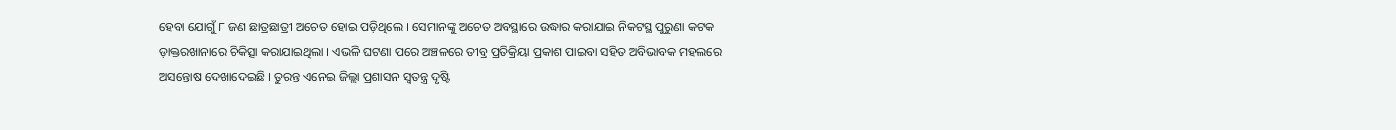ହେବା ଯୋଗୁଁ ୮ ଜଣ ଛାତ୍ରଛାତ୍ରୀ ଅଚେତ ହୋଇ ପଡ଼ିଥିଲେ । ସେମାନଙ୍କୁ ଅଚେତ ଅବସ୍ଥାରେ ଉଦ୍ଧାର କରାଯାଇ ନିକଟସ୍ଥ ପୁରୁଣା କଟକ ଡ଼ାକ୍ତରଖାନାରେ ଚିକିତ୍ସା କରାଯାଇଥିଲା । ଏଭଳି ଘଟଣା ପରେ ଅଞ୍ଚଳରେ ତୀବ୍ର ପ୍ରତିକ୍ରିୟା ପ୍ରକାଶ ପାଇବା ସହିତ ଅବିଭାବକ ମହଲରେ ଅସନ୍ତୋଷ ଦେଖାଦେଇଛି । ତୁରନ୍ତ ଏନେଇ ଜିଲ୍ଲା ପ୍ରଶାସନ ସ୍ବତନ୍ତ୍ର ଦୃଷ୍ଟି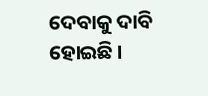ଦେବାକୁ ଦାବି ହୋଇଛି ।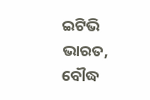ଇଟିଭି ଭାରତ, ବୌଦ୍ଧ